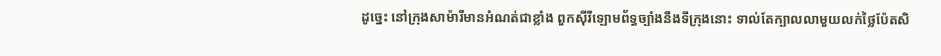ដូច្នេះ នៅក្រុងសាម៉ារីមានអំណត់ជាខ្លាំង ពួកស៊ីរីឡោមព័ទ្ធច្បាំងនឹងទីក្រុងនោះ ទាល់តែក្បាលលាមួយលក់ថ្លៃប៉ែតសិ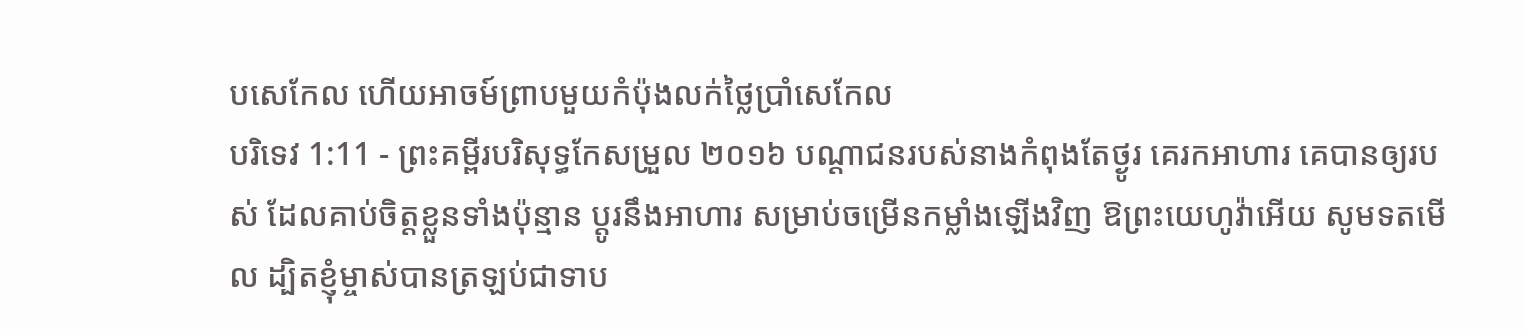បសេកែល ហើយអាចម៍ព្រាបមួយកំប៉ុងលក់ថ្លៃប្រាំសេកែល
បរិទេវ 1:11 - ព្រះគម្ពីរបរិសុទ្ធកែសម្រួល ២០១៦ បណ្ដាជនរបស់នាងកំពុងតែថ្ងូរ គេរកអាហារ គេបានឲ្យរបស់ ដែលគាប់ចិត្តខ្លួនទាំងប៉ុន្មាន ប្ដូរនឹងអាហារ សម្រាប់ចម្រើនកម្លាំងឡើងវិញ ឱព្រះយេហូវ៉ាអើយ សូមទតមើល ដ្បិតខ្ញុំម្ចាស់បានត្រឡប់ជាទាប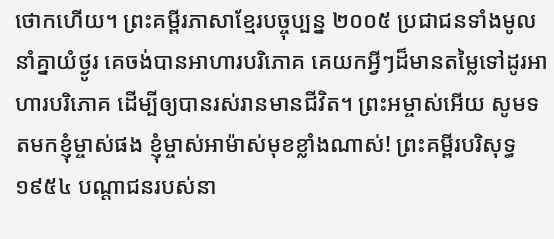ថោកហើយ។ ព្រះគម្ពីរភាសាខ្មែរបច្ចុប្បន្ន ២០០៥ ប្រជាជនទាំងមូលនាំគ្នាយំថ្ងូរ គេចង់បានអាហារបរិភោគ គេយកអ្វីៗដ៏មានតម្លៃទៅដូរអាហារបរិភោគ ដើម្បីឲ្យបានរស់រានមានជីវិត។ ព្រះអម្ចាស់អើយ សូមទតមកខ្ញុំម្ចាស់ផង ខ្ញុំម្ចាស់អាម៉ាស់មុខខ្លាំងណាស់! ព្រះគម្ពីរបរិសុទ្ធ ១៩៥៤ បណ្តាជនរបស់នា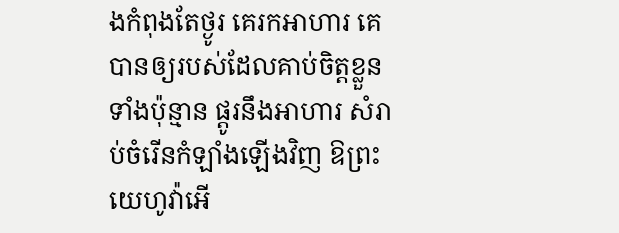ងកំពុងតែថ្ងូរ គេរកអាហារ គេបានឲ្យរបស់ដែលគាប់ចិត្តខ្លួនទាំងប៉ុន្មាន ផ្តូរនឹងអាហារ សំរាប់ចំរើនកំឡាំងឡើងវិញ ឱព្រះយេហូវ៉ាអើ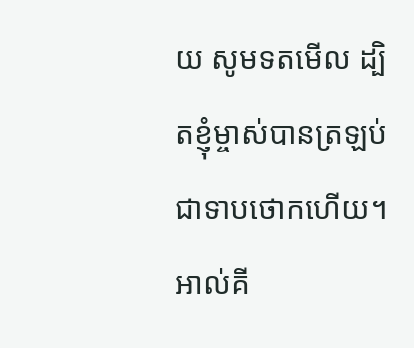យ សូមទតមើល ដ្បិតខ្ញុំម្ចាស់បានត្រឡប់ជាទាបថោកហើយ។ អាល់គី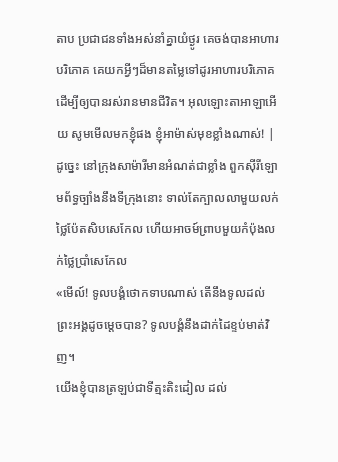តាប ប្រជាជនទាំងអស់នាំគ្នាយំថ្ងូរ គេចង់បានអាហារបរិភោគ គេយកអ្វីៗដ៏មានតម្លៃទៅដូរអាហារបរិភោគ ដើម្បីឲ្យបានរស់រានមានជីវិត។ អុលឡោះតាអាឡាអើយ សូមមើលមកខ្ញុំផង ខ្ញុំអាម៉ាស់មុខខ្លាំងណាស់! |
ដូច្នេះ នៅក្រុងសាម៉ារីមានអំណត់ជាខ្លាំង ពួកស៊ីរីឡោមព័ទ្ធច្បាំងនឹងទីក្រុងនោះ ទាល់តែក្បាលលាមួយលក់ថ្លៃប៉ែតសិបសេកែល ហើយអាចម៍ព្រាបមួយកំប៉ុងលក់ថ្លៃប្រាំសេកែល
«មើល៍! ទូលបង្គំថោកទាបណាស់ តើនឹងទូលដល់ព្រះអង្គដូចម្តេចបាន? ទូលបង្គំនឹងដាក់ដៃខ្ទប់មាត់វិញ។
យើងខ្ញុំបានត្រឡប់ជាទីត្មះតិះដៀល ដល់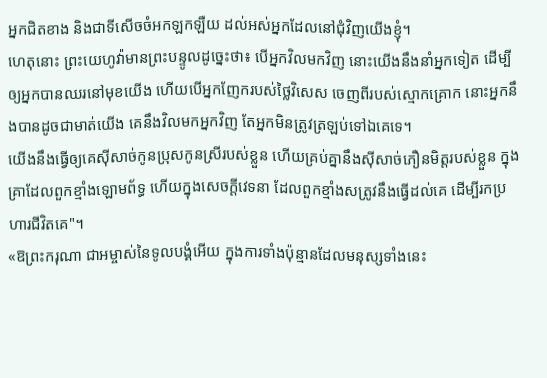អ្នកជិតខាង និងជាទីសើចចំអកឡកឡឺយ ដល់អស់អ្នកដែលនៅជុំវិញយើងខ្ញុំ។
ហេតុនោះ ព្រះយេហូវ៉ាមានព្រះបន្ទូលដូច្នេះថា៖ បើអ្នកវិលមកវិញ នោះយើងនឹងនាំអ្នកទៀត ដើម្បីឲ្យអ្នកបានឈរនៅមុខយើង ហើយបើអ្នកញែករបស់ថ្លៃវិសេស ចេញពីរបស់ស្មោកគ្រោក នោះអ្នកនឹងបានដូចជាមាត់យើង គេនឹងវិលមកអ្នកវិញ តែអ្នកមិនត្រូវត្រឡប់ទៅឯគេទេ។
យើងនឹងធ្វើឲ្យគេស៊ីសាច់កូនប្រុសកូនស្រីរបស់ខ្លួន ហើយគ្រប់គ្នានឹងស៊ីសាច់ភឿនមិត្តរបស់ខ្លួន ក្នុងគ្រាដែលពួកខ្មាំងឡោមព័ទ្ធ ហើយក្នុងសេចក្ដីវេទនា ដែលពួកខ្មាំងសត្រូវនឹងធ្វើដល់គេ ដើម្បីរកប្រហារជីវិតគេ"។
«ឱព្រះករុណា ជាអម្ចាស់នៃទូលបង្គំអើយ ក្នុងការទាំងប៉ុន្មានដែលមនុស្សទាំងនេះ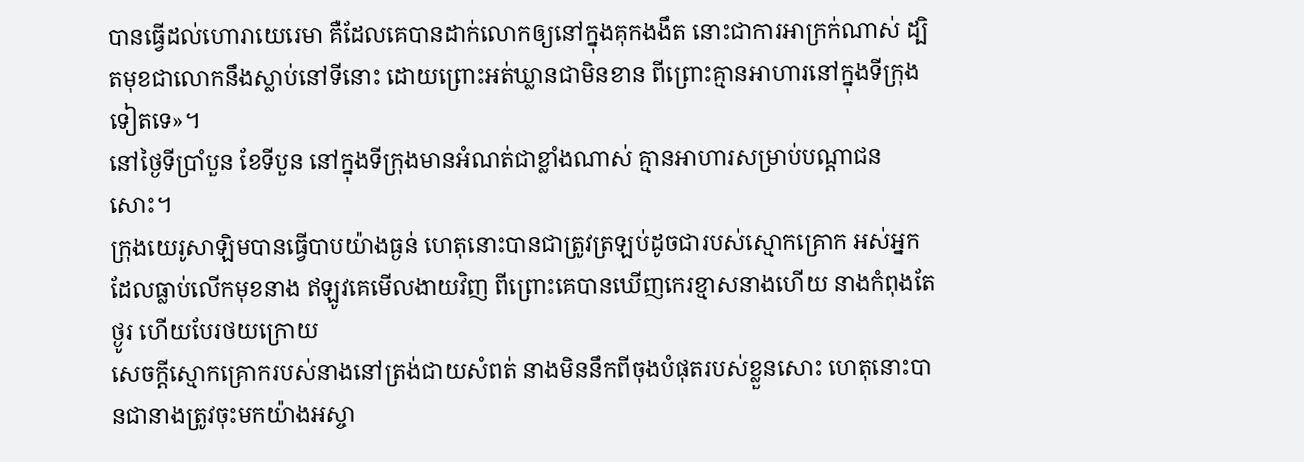បានធ្វើដល់ហោរាយេរេមា គឺដែលគេបានដាក់លោកឲ្យនៅក្នុងគុកងងឹត នោះជាការអាក្រក់ណាស់ ដ្បិតមុខជាលោកនឹងស្លាប់នៅទីនោះ ដោយព្រោះអត់ឃ្លានជាមិនខាន ពីព្រោះគ្មានអាហារនៅក្នុងទីក្រុងទៀតទេ»។
នៅថ្ងៃទីប្រាំបួន ខែទីបួន នៅក្នុងទីក្រុងមានអំណត់ជាខ្លាំងណាស់ គ្មានអាហារសម្រាប់បណ្ដាជនសោះ។
ក្រុងយេរូសាឡិមបានធ្វើបាបយ៉ាងធ្ងន់ ហេតុនោះបានជាត្រូវត្រឡប់ដូចជារបស់ស្មោកគ្រោក អស់អ្នកដែលធ្លាប់លើកមុខនាង ឥឡូវគេមើលងាយវិញ ពីព្រោះគេបានឃើញកេរខ្មាសនាងហើយ នាងកំពុងតែថ្ងូរ ហើយបែរថយក្រោយ
សេចក្ដីស្មោកគ្រោករបស់នាងនៅត្រង់ជាយសំពត់ នាងមិននឹកពីចុងបំផុតរបស់ខ្លួនសោះ ហេតុនោះបានជានាងត្រូវចុះមកយ៉ាងអស្ចា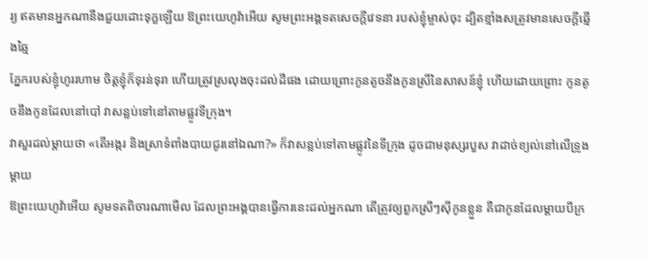រ្យ ឥតមានអ្នកណានឹងជួយដោះទុក្ខឡើយ ឱព្រះយេហូវ៉ាអើយ សូមព្រះអង្គទតសេចក្ដីវេទនា របស់ខ្ញុំម្ចាស់ចុះ ដ្បិតខ្មាំងសត្រូវមានសេចក្ដីឆ្មើងឆ្មៃ
ភ្នែករបស់ខ្ញុំហូររហាម ចិត្តខ្ញុំក៏ទុរន់ទុរា ហើយត្រូវស្រលុងចុះដល់ដីផង ដោយព្រោះកូនតូចនឹងកូនស្រីនៃសាសន៍ខ្ញុំ ហើយដោយព្រោះ កូនតូចនឹងកូនដែលនៅបៅ វាសន្លប់ទៅនៅតាមផ្លូវទីក្រុង។
វាសួរដល់ម្តាយថា «តើអង្ករ និងស្រាទំពាំងបាយជូរនៅឯណា?» ក៏វាសន្លប់ទៅតាមផ្លូវនៃទីក្រុង ដូចជាមនុស្សរបួស វាដាច់ខ្យល់នៅលើទ្រូងម្តាយ
ឱព្រះយេហូវ៉ាអើយ សូមទតពិចារណាមើល ដែលព្រះអង្គបានធ្វើការនេះដល់អ្នកណា តើត្រូវឲ្យពួកស្រីៗស៊ីកូនខ្លួន គឺជាកូនដែលម្តាយបីក្រ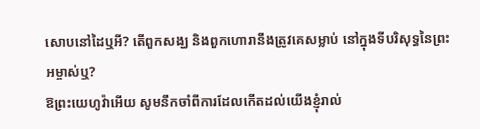សោបនៅដៃឬអី? តើពួកសង្ឃ និងពួកហោរានឹងត្រូវគេសម្លាប់ នៅក្នុងទីបរិសុទ្ធនៃព្រះអម្ចាស់ឬ?
ឱព្រះយេហូវ៉ាអើយ សូមនឹកចាំពីការដែលកើតដល់យើងខ្ញុំរាល់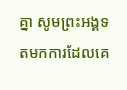គ្នា សូមព្រះអង្គទតមកការដែលគេ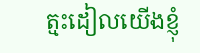ត្មះដៀលយើងខ្ញុំ